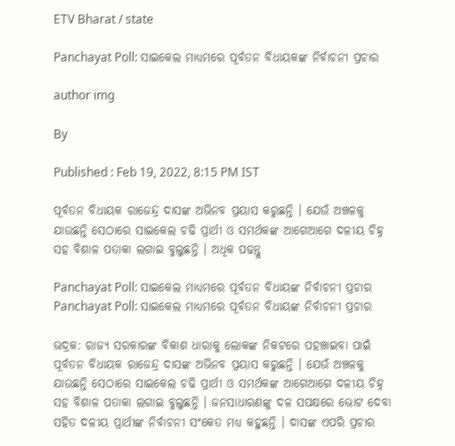ETV Bharat / state

Panchayat Poll: ସାଇକେଲ ମାଧ୍ୟମରେ ପୂର୍ବତନ ବିଧାୟକଙ୍କ ନିର୍ବାଚନୀ ପ୍ରଚାର

author img

By

Published : Feb 19, 2022, 8:15 PM IST

ପୂର୍ବତନ ବିଧାୟକ ରାଜେନ୍ଦ୍ର ଦାସଙ୍କ ଅଭିନବ ପ୍ରୟାସ କରୁଛନ୍ତି । ଯେଉଁ ଅଞ୍ଚଳକୁ ଯାଉଛନ୍ତି ସେଠାରେ ସାଇକେଲ ଚଢି ପ୍ରାର୍ଥୀ ଓ ସମର୍ଥକଙ୍କ ଆଗେଆଗେ ଦଳୀୟ ଚିହ୍ନ ସହ ବିଶାଳ ପତାକା ଲଗାଇ ବୁଲୁଛନ୍ତି । ଅଧିକ ପଢନ୍ତୁ

Panchayat Poll: ସାଇକେଲ ମାଧ୍ୟମରେ ପୂର୍ବତନ ବିଧାୟଙ୍କ ନିର୍ବାଚନୀ ପ୍ରଚାର
Panchayat Poll: ସାଇକେଲ ମାଧ୍ୟମରେ ପୂର୍ବତନ ବିଧାୟଙ୍କ ନିର୍ବାଚନୀ ପ୍ରଚାର

ଭଦ୍ରକ: ରାଜ୍ୟ ସରକାରଙ୍କ ବିକାଶ ଧାରାକୁ ଲୋକଙ୍କ ନିକଟରେ ପହଞ୍ଚାଇବା ପାଇଁ ପୂର୍ବତନ ବିଧାୟକ ରାଜେନ୍ଦ୍ର ଦାସଙ୍କ ଅଭିନବ ପ୍ରୟାସ କରୁଛନ୍ତି । ଯେଉଁ ଅଞ୍ଚଳକୁ ଯାଉଛନ୍ତି ସେଠାରେ ସାଇକେଲ ଚଢି ପ୍ରାର୍ଥୀ ଓ ସମର୍ଥକଙ୍କ ଆଗେଆଗେ ଦଳୀୟ ଚିହ୍ନ ସହ ବିଶାଳ ପତାକା ଲଗାଇ ବୁଲୁଛନ୍ତି । ଜନସାଧାରଣଙ୍କୁ ଦଳ ସପକ୍ଷରେ ଭୋଟ ଦେବା ସହିତ ଦଳୀୟ ପ୍ରାର୍ଥୀଙ୍କ ନିର୍ବାଚନୀ ସଂକେତ ମଧ୍ୟ କହୁଛନ୍ତି । ଦାସଙ୍କ ଏପରି ପ୍ରଚାର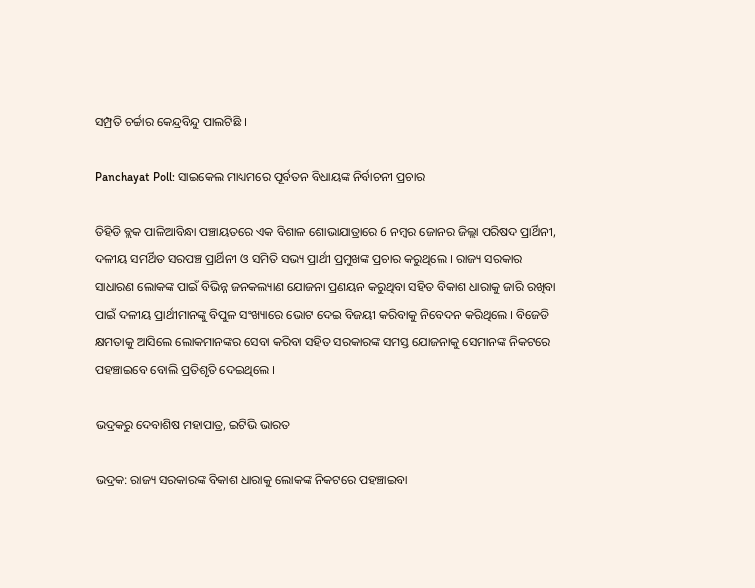ସମ୍ପ୍ରତି ଚର୍ଚ୍ଚାର କେନ୍ଦ୍ରବିନ୍ଦୁ ପାଲଟିଛି ।

Panchayat Poll: ସାଇକେଲ ମାଧ୍ୟମରେ ପୂର୍ବତନ ବିଧାୟଙ୍କ ନିର୍ବାଚନୀ ପ୍ରଚାର

ତିହିଡି ବ୍ଲକ ପାଳିଆବିନ୍ଧା ପଞ୍ଚାୟତରେ ଏକ ବିଶାଳ ଶୋଭାଯାତ୍ରାରେ 6 ନମ୍ବର ଜୋନର ଜିଲ୍ଲା ପରିଷଦ ପ୍ରାର୍ଥିନୀ, ଦଳୀୟ ସମର୍ଥିତ ସରପଞ୍ଚ ପ୍ରାର୍ଥିନୀ ଓ ସମିତି ସଭ୍ୟ ପ୍ରାର୍ଥୀ ପ୍ରମୁଖଙ୍କ ପ୍ରଚାର କରୁଥିଲେ । ରାଜ୍ୟ ସରକାର ସାଧାରଣ ଲୋକଙ୍କ ପାଇଁ ବିଭିନ୍ନ ଜନକଲ୍ୟାଣ ଯୋଜନା ପ୍ରଣୟନ କରୁଥିବା ସହିତ ବିକାଶ ଧାରାକୁ ଜାରି ରଖିବା ପାଇଁ ଦଳୀୟ ପ୍ରାର୍ଥୀମାନଙ୍କୁ ବିପୁଳ ସଂଖ୍ୟାରେ ଭୋଟ ଦେଇ ବିଜୟୀ କରିବାକୁ ନିବେଦନ କରିଥିଲେ । ବିଜେଡି କ୍ଷମତାକୁ ଆସିଲେ ଲୋକମାନଙ୍କର ସେବା କରିବା ସହିତ ସରକାରଙ୍କ ସମସ୍ତ ଯୋଜନାକୁ ସେମାନଙ୍କ ନିକଟରେ ପହଞ୍ଚାଇବେ ବୋଲି ପ୍ରତିଶୃତି ଦେଇଥିଲେ ।

ଭଦ୍ରକରୁ ଦେବାଶିଷ ମହାପାତ୍ର, ଇଟିଭି ଭାରତ

ଭଦ୍ରକ: ରାଜ୍ୟ ସରକାରଙ୍କ ବିକାଶ ଧାରାକୁ ଲୋକଙ୍କ ନିକଟରେ ପହଞ୍ଚାଇବା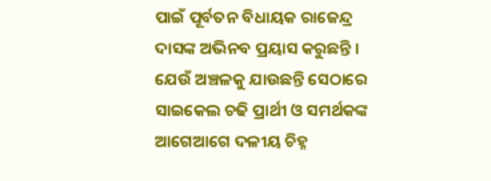ପାଇଁ ପୂର୍ବତନ ବିଧାୟକ ରାଜେନ୍ଦ୍ର ଦାସଙ୍କ ଅଭିନବ ପ୍ରୟାସ କରୁଛନ୍ତି । ଯେଉଁ ଅଞ୍ଚଳକୁ ଯାଉଛନ୍ତି ସେଠାରେ ସାଇକେଲ ଚଢି ପ୍ରାର୍ଥୀ ଓ ସମର୍ଥକଙ୍କ ଆଗେଆଗେ ଦଳୀୟ ଚିହ୍ନ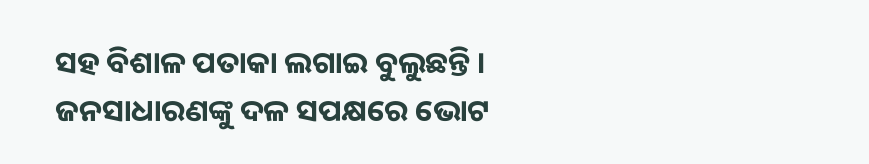ସହ ବିଶାଳ ପତାକା ଲଗାଇ ବୁଲୁଛନ୍ତି । ଜନସାଧାରଣଙ୍କୁ ଦଳ ସପକ୍ଷରେ ଭୋଟ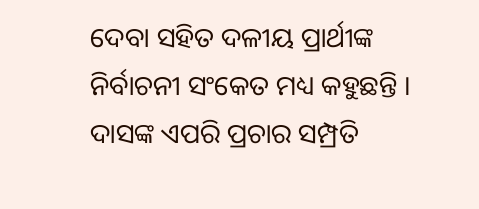ଦେବା ସହିତ ଦଳୀୟ ପ୍ରାର୍ଥୀଙ୍କ ନିର୍ବାଚନୀ ସଂକେତ ମଧ୍ୟ କହୁଛନ୍ତି । ଦାସଙ୍କ ଏପରି ପ୍ରଚାର ସମ୍ପ୍ରତି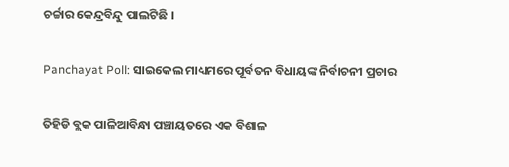ଚର୍ଚ୍ଚାର କେନ୍ଦ୍ରବିନ୍ଦୁ ପାଲଟିଛି ।

Panchayat Poll: ସାଇକେଲ ମାଧ୍ୟମରେ ପୂର୍ବତନ ବିଧାୟଙ୍କ ନିର୍ବାଚନୀ ପ୍ରଚାର

ତିହିଡି ବ୍ଲକ ପାଳିଆବିନ୍ଧା ପଞ୍ଚାୟତରେ ଏକ ବିଶାଳ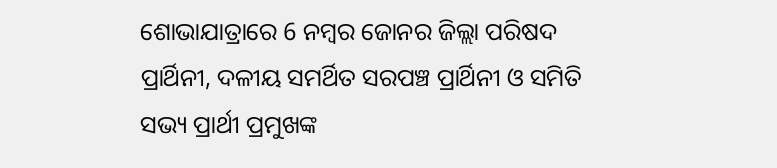ଶୋଭାଯାତ୍ରାରେ 6 ନମ୍ବର ଜୋନର ଜିଲ୍ଲା ପରିଷଦ ପ୍ରାର୍ଥିନୀ, ଦଳୀୟ ସମର୍ଥିତ ସରପଞ୍ଚ ପ୍ରାର୍ଥିନୀ ଓ ସମିତି ସଭ୍ୟ ପ୍ରାର୍ଥୀ ପ୍ରମୁଖଙ୍କ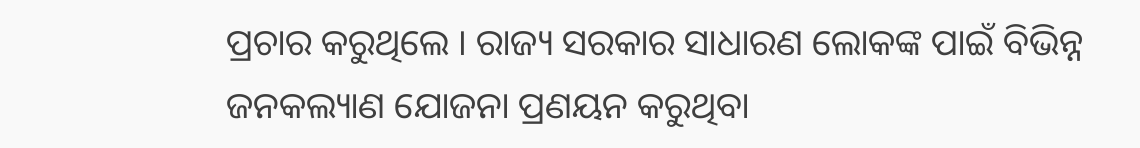ପ୍ରଚାର କରୁଥିଲେ । ରାଜ୍ୟ ସରକାର ସାଧାରଣ ଲୋକଙ୍କ ପାଇଁ ବିଭିନ୍ନ ଜନକଲ୍ୟାଣ ଯୋଜନା ପ୍ରଣୟନ କରୁଥିବା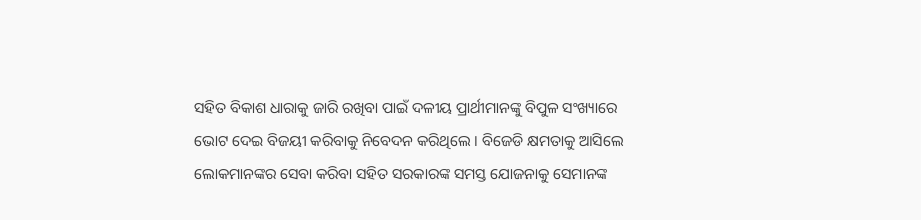ସହିତ ବିକାଶ ଧାରାକୁ ଜାରି ରଖିବା ପାଇଁ ଦଳୀୟ ପ୍ରାର୍ଥୀମାନଙ୍କୁ ବିପୁଳ ସଂଖ୍ୟାରେ ଭୋଟ ଦେଇ ବିଜୟୀ କରିବାକୁ ନିବେଦନ କରିଥିଲେ । ବିଜେଡି କ୍ଷମତାକୁ ଆସିଲେ ଲୋକମାନଙ୍କର ସେବା କରିବା ସହିତ ସରକାରଙ୍କ ସମସ୍ତ ଯୋଜନାକୁ ସେମାନଙ୍କ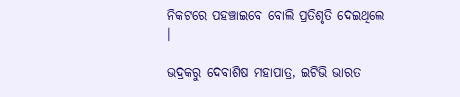ନିକଟରେ ପହଞ୍ଚାଇବେ ବୋଲି ପ୍ରତିଶୃତି ଦେଇଥିଲେ ।

ଭଦ୍ରକରୁ ଦେବାଶିଷ ମହାପାତ୍ର, ଇଟିଭି ଭାରତ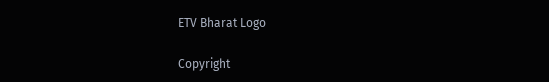ETV Bharat Logo

Copyright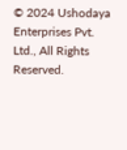© 2024 Ushodaya Enterprises Pvt. Ltd., All Rights Reserved.